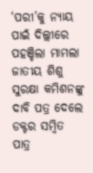‘ପରୀ’କୁ ନ୍ୟାୟ ପାଇଁ ଦିଲ୍ଲୀରେ ପହଞ୍ଚିଲା ମାମଲା
ଜାତୀୟ ଶିଶୁ ସୁରକ୍ଷା କମିଶନଙ୍କୁ ଦାବି ପତ୍ର ଦେଲେ ଡକ୍ଟର ସମ୍ବିତ ପାତ୍ର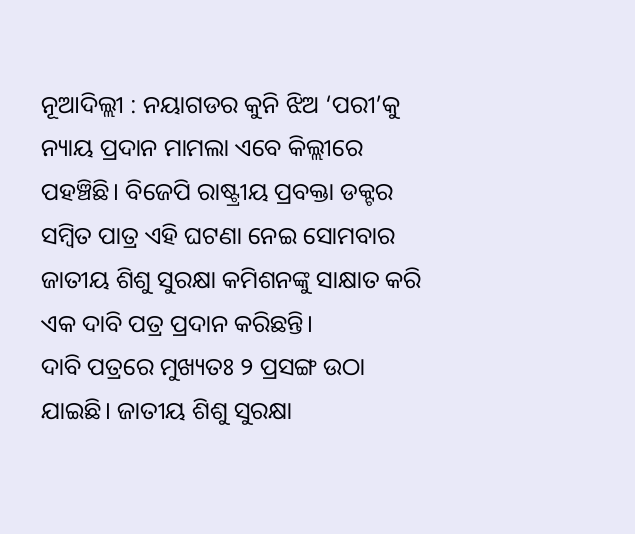ନୂଆଦିଲ୍ଲୀ : ନୟାଗଡର କୁନି ଝିଅ ‘ପରୀ’କୁ ନ୍ୟାୟ ପ୍ରଦାନ ମାମଲା ଏବେ କିଲ୍ଲୀରେ ପହଞ୍ଚିଛି। ବିଜେପି ରାଷ୍ଟ୍ରୀୟ ପ୍ରବକ୍ତା ଡକ୍ଟର ସମ୍ବିତ ପାତ୍ର ଏହି ଘଟଣା ନେଇ ସୋମବାର ଜାତୀୟ ଶିଶୁ ସୁରକ୍ଷା କମିଶନଙ୍କୁ ସାକ୍ଷାତ କରି ଏକ ଦାବି ପତ୍ର ପ୍ରଦାନ କରିଛନ୍ତି।
ଦାବି ପତ୍ରରେ ମୁଖ୍ୟତଃ ୨ ପ୍ରସଙ୍ଗ ଉଠା ଯାଇଛି। ଜାତୀୟ ଶିଶୁ ସୁରକ୍ଷା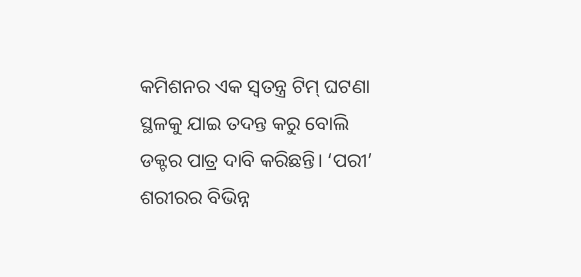କମିଶନର ଏକ ସ୍ବତନ୍ତ୍ର ଟିମ୍ ଘଟଣା ସ୍ଥଳକୁ ଯାଇ ତଦନ୍ତ କରୁ ବୋଲି ଡକ୍ଟର ପାତ୍ର ଦାବି କରିଛନ୍ତି। ‘ପରୀ’ ଶରୀରର ବିଭିନ୍ନ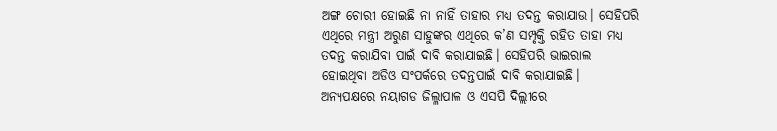ଅଙ୍ଗ ଚୋରୀ ହୋଇଛି ନା ନାହିଁ ତାହାର ମଧ୍ୟ ତଦନ୍ତ କରାଯାଉ। ସେହିପରି ଏଥିରେ ମନ୍ତ୍ରୀ ଅରୁଣ ସାହୁଙ୍କର ଏଥିରେ କ’ଣ ସମ୍ପୃକ୍ତି ରହିତ ତାହା ମଧ୍ୟ ତଦନ୍ତ କରାଯିବା ପାଇଁ ଦାବି କରାଯାଇଛି। ସେହିପରି ଭାଇରାଲ ହୋଇଥିବା ଅଡିଓ ସଂପର୍କରେ ତଦନ୍ତପାଇଁ ଦାବି କରାଯାଇଛି।
ଅନ୍ୟପକ୍ଷରେ ନୟାଗଡ ଜିଲ୍ଳାପାଳ ଓ ଏସପି ଦିଲ୍ଲୀରେ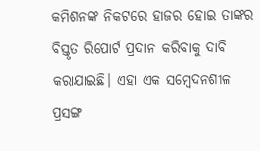କମିଶନଙ୍କ ନିକଟରେ ହାଜର ହୋଇ ତାଙ୍କର ବିସ୍ତୃତ ରିପୋର୍ଟ ପ୍ରଦାନ କରିବାକୁ ଦାବି କରାଯାଇଛି। ଏହା ଏକ ସମ୍ବେଦନଶୀଳ ପ୍ରସଙ୍ଗ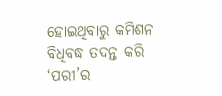ହୋଇଥିବାରୁ କମିଶନ ବିଧିବଦ୍ଧ ତଦନ୍ତ କରି ‘ପରୀ’ର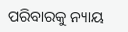ପରିବାରକୁ ନ୍ୟାୟ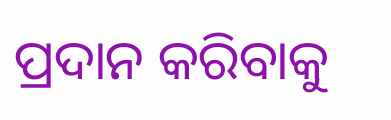ପ୍ରଦାନ କରିବାକୁ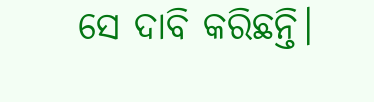ସେ ଦାବି କରିଛନ୍ତି।